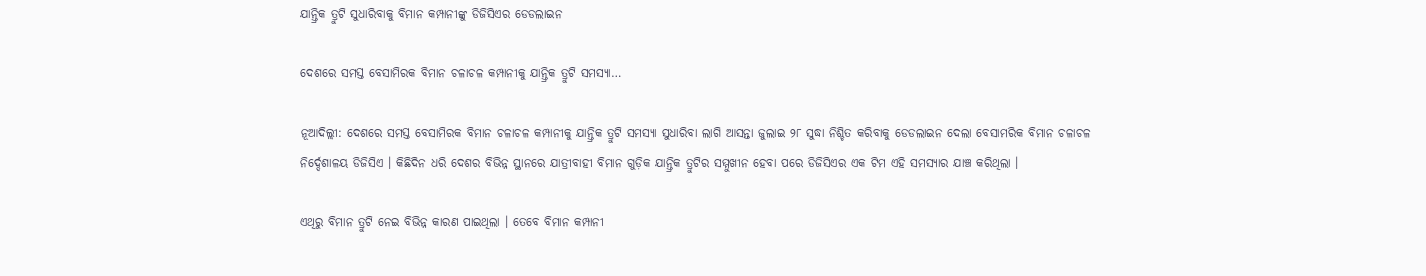ଯାନ୍ତ୍ରିକ ତ୍ରୁଟି ସୁଧାରିବାକୁ ବିମାନ କମ୍ପାନୀଙ୍କୁ ଡିଜିସିଏର ଡେଡଲାଇନ

ଦେଶରେ ସମସ୍ତ ବେସାମିରକ ବିମାନ ଚଳାଚଳ କମ୍ପାନୀକୁ ଯାନ୍ତ୍ରିକ ତ୍ରୁଟି ସମସ୍ୟା…

ନୂଆଦିଲ୍ଲୀ: ଦେଶରେ ସମସ୍ତ ବେସାମିରକ ବିମାନ ଚଳାଚଳ କମ୍ପାନୀକୁ ଯାନ୍ତ୍ରିକ ତ୍ରୁଟି ସମସ୍ୟା ସୁଧାରିବା ଲାଗି ଆସନ୍ତା ଜୁଲାଇ ୨୮ ସୁଦ୍ଧା ନିଶ୍ଚିତ କରିବାକୁ ଡେଡଲାଇନ ଦେଲା ବେସାମରିକ ବିମାନ ଚଳାଚଳ ନିର୍ଦ୍ଦେଶାଳୟ ଡିଜିସିଏ । କିଛିଦିନ ଧରି ଦେଶର ବିଭିନ୍ନ ସ୍ଥାନରେ ଯାତ୍ରୀବାହୀ ବିମାନ ଗୁଡ଼ିକ ଯାନ୍ତ୍ରିକ ତ୍ରୁଟିର ସମ୍ମୁଖୀନ ହେବା ପରେ ଡିଜିସିଏର ଏକ ଟିମ ଏହି ସମସ୍ୟାର ଯାଞ୍ଚ କରିଥିଲା ।

ଏଥିରୁ ବିମାନ ତ୍ରୁଟି ନେଇ ବିଭିନ୍ନ କାରଣ ପାଇଥିଲା । ତେବେ ବିମାନ କମ୍ପାନୀ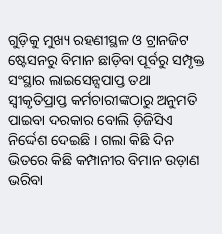ଗୁଡ଼ିକୁ ମୁଖ୍ୟ ରହଣୀସ୍ଥଳ ଓ ଟ୍ରାନଜିଟ ଷ୍ଟେସନରୁ ବିମାନ ଛାଡ଼ିବା ପୂର୍ବରୁ ସମ୍ପୃକ୍ତ ସଂସ୍ଥାର ଲାଇସେନ୍ସପାପ୍ତ ତଥା ସ୍ୱୀକୃତିପ୍ରାପ୍ତ କର୍ମଚାରୀଙ୍କଠାରୁ ଅନୁମତି ପାଇବା ଦରକାର ବୋଲି ଡ଼ିଜିସିଏ ନିର୍ଦ୍ଦେଶ ଦେଇଛି । ଗଲା କିଛି ଦିନ ଭିତରେ କିଛି କମ୍ପାନୀର ବିମାନ ଉଡ଼ାଣ ଭରିବା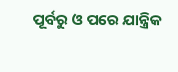ପୂର୍ବରୁ ଓ ପରେ ଯାନ୍ତ୍ରିକ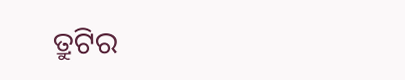ତ୍ରୁଟିର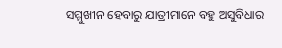ସମ୍ମୁଖୀନ ହେବାରୁ ଯାତ୍ରୀମାନେ ବହୁ ଅସୁବିଧାର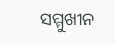ସମ୍ମୁଖୀନ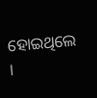ହୋଇଥିଲେ ।